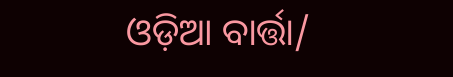ଓଡ଼ିଆ ବାର୍ତ୍ତା/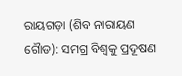ରାୟଗଡ଼ା (ଶିବ ନାରାୟଣ ଗୈାଡ): ସମଗ୍ର ବିଶ୍ବକୁ ପ୍ରଦୂଷଣ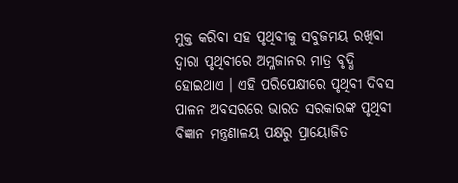ମୁକ୍ତ କରିବା ସହ ପୃଥିବୀକୁ ସବୁଜମୟ ରଖିବା ଦ୍ବାରା ପୃଥିବୀରେ ଅମ୍ଳଜାନର ମାତ୍ର ବୃଦ୍ଧି ହୋଇଥାଏ । ଏହି ପରିପେକ୍ଷୀରେ ପୃଥିବୀ ଦିବସ ପାଳନ ଅବସରରେ ଭାରତ ସରକାରଙ୍କ ପୃଥିବୀ ବିଜ୍ଞାନ ମନ୍ତ୍ରଣାଳୟ ପକ୍ଷରୁ ପ୍ରାୟୋଜିତ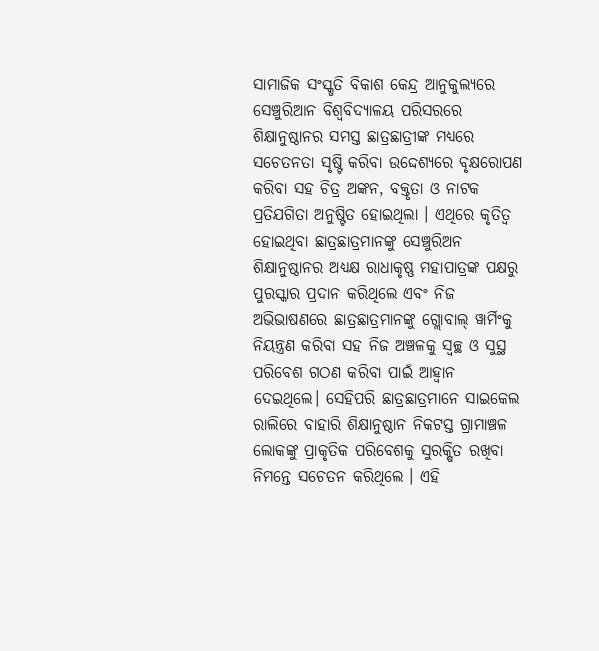ସାମାଜିକ ସଂସ୍କୃତି ବିକାଶ କେନ୍ଦ୍ର ଆନୁକୁଲ୍ୟରେ ସେଞ୍ଚୁରିଆନ ବିଶ୍ୱବିଦ୍ୟାଳୟ ପରିସରରେ ଶିକ୍ଷାନୁଷ୍ଠାନର ସମସ୍ତ ଛାତ୍ରଛାତ୍ରୀଙ୍କ ମଧ୍ୟରେ ସଚେତନତା ସୃଷ୍ଟି କରିବା ଉଦ୍ଦେଶ୍ୟରେ ବୃକ୍ଷରୋପଣ କରିବା ସହ ଚିତ୍ର ଅଙ୍କନ, ବକ୍ତୃତା ଓ ନାଟକ ପ୍ରତିଯଗିତା ଅନୁଷ୍ଟିତ ହୋଇଥିଲା । ଏଥିରେ କୃତିତ୍ୱ ହୋଇଥିବା ଛାତ୍ରଛାତ୍ରମାନଙ୍କୁ ସେଞ୍ଚୁରିଅନ ଶିକ୍ଷାନୁଷ୍ଠାନର ଅଧ୍ୟକ୍ଷ ରାଧାକୃଷ୍ଣ ମହାପାତ୍ରଙ୍କ ପକ୍ଷରୁ ପୁରସ୍କାର ପ୍ରଦାନ କରିଥିଲେ ଏବଂ ନିଜ ଅଭିଭାଷଣରେ ଛାତ୍ରଛାତ୍ରମାନଙ୍କୁ ଗ୍ଲୋବାଲ୍ ୱାର୍ମିଂକୁ ନିୟନ୍ତ୍ରଣ କରିବା ସହ ନିଜ ଅଞ୍ଚଳକୁ ସ୍ୱଚ୍ଛ ଓ ସୁସ୍ଥ ପରିବେଶ ଗଠଣ କରିବା ପାଇଁ ଆହ୍ବାନ ଦେଇଥିଲେ। ସେହିପରି ଛାତ୍ରଛାତ୍ରମାନେ ସାଇକେଲ ରାଲିରେ ବାହାରି ଶିକ୍ଷାନୁଷ୍ଠାନ ନିକଟସ୍ତ ଗ୍ରାମାଞ୍ଚଳ ଲୋକଙ୍କୁ ପ୍ରାକୃତିକ ପରିବେଶକୁ ସୁରକ୍ଷିତ ରଖିବା ନିମନ୍ତେ ସଚେତନ କରିଥିଲେ । ଏହି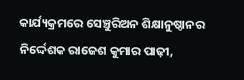କାର୍ଯ୍ୟକ୍ରମରେ ସେଞ୍ଚୁରିଅନ ଶିକ୍ଷାନୁଷ୍ଠାନର ନିର୍ଦ୍ଦେଶକ ରାଜେଶ କୁମାର ପାଢ଼ୀ,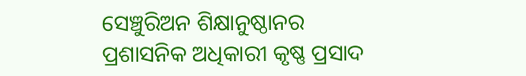ସେଞ୍ଚୁରିଅନ ଶିକ୍ଷାନୁଷ୍ଠାନର ପ୍ରଶାସନିକ ଅଧିକାରୀ କୃଷ୍ଣ ପ୍ରସାଦ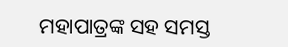ମହାପାତ୍ରଙ୍କ ସହ ସମସ୍ତ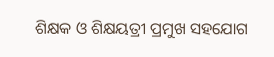ଶିକ୍ଷକ ଓ ଶିକ୍ଷୟତ୍ରୀ ପ୍ରମୁଖ ସହଯୋଗ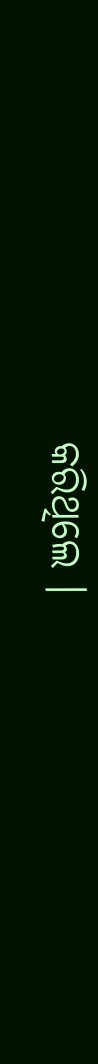କରିଥିଲେ ।